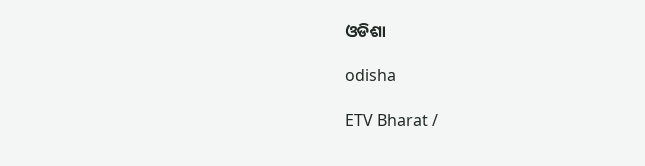ଓଡିଶା

odisha

ETV Bharat /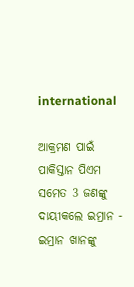international

ଆକ୍ରମଣ ପାଇଁ ପାକିସ୍ତାନ ପିଏମ ସମେତ 3 ଜଣଙ୍କୁ ଦାୟୀକଲେ ଇମ୍ରାନ - ଇମ୍ରାନ ଖାନଙ୍କୁ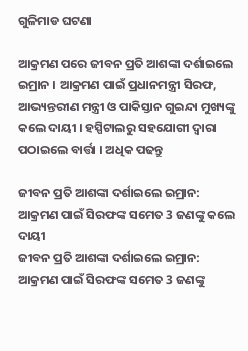ଗୁଳିମାଡ ଘଟଣା

ଆକ୍ରମଣ ପରେ ଜୀବନ ପ୍ରତି ଆଶଙ୍କା ଦର୍ଶାଇଲେ ଇମ୍ରାନ । ଆକ୍ରମଣ ପାଇଁ ପ୍ରଧାନମନ୍ତ୍ରୀ ସିରଫ, ଆଭ୍ୟନ୍ତରୀଣ ମନ୍ତ୍ରୀ ଓ ପାକିସ୍ତାନ ଗୁଇନ୍ଦା ମୁଖ୍ୟଙ୍କୁ କଲେ ଦାୟୀ । ହସ୍ପିଟାଲରୁ ସହଯୋଗୀ ଦ୍ବାରା ପଠାଇଲେ ବାର୍ତ୍ତା । ଅଧିକ ପଢନ୍ତୁ

ଜୀବନ ପ୍ରତି ଆଶଙ୍କା ଦର୍ଶାଇଲେ ଇମ୍ରାନ: ଆକ୍ରମଣ ପାଇଁ ସିରଫଙ୍କ ସମେତ 3 ଜଣଙ୍କୁ କଲେ ଦାୟୀ
ଜୀବନ ପ୍ରତି ଆଶଙ୍କା ଦର୍ଶାଇଲେ ଇମ୍ରାନ: ଆକ୍ରମଣ ପାଇଁ ସିରଫଙ୍କ ସମେତ 3 ଜଣଙ୍କୁ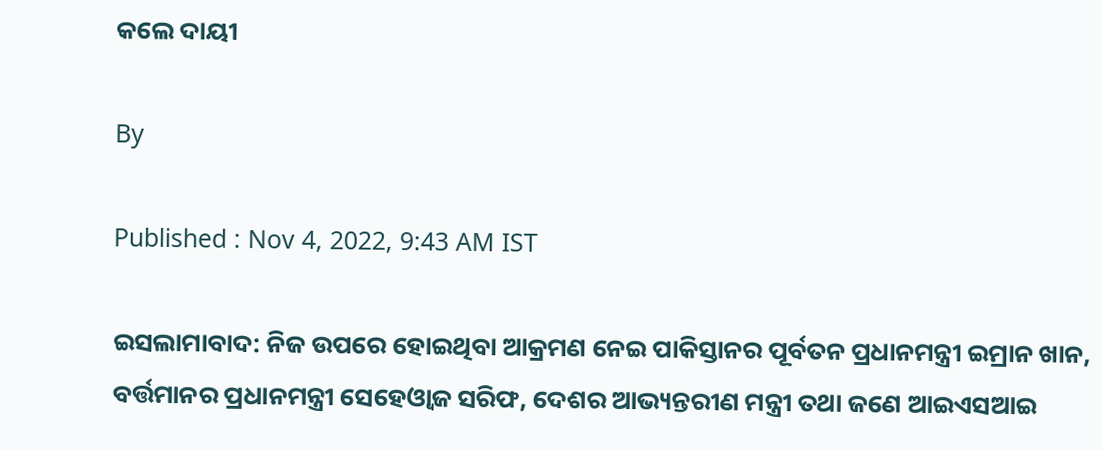କଲେ ଦାୟୀ

By

Published : Nov 4, 2022, 9:43 AM IST

ଇସଲାମାବାଦ: ନିଜ ଉପରେ ହୋଇଥିବା ଆକ୍ରମଣ ନେଇ ପାକିସ୍ତାନର ପୂର୍ବତନ ପ୍ରଧାନମନ୍ତ୍ରୀ ଇମ୍ରାନ ଖାନ, ବର୍ତ୍ତମାନର ପ୍ରଧାନମନ୍ତ୍ରୀ ସେହେଓ୍ବାଜ ସରିଫ, ଦେଶର ଆଭ୍ୟନ୍ତରୀଣ ମନ୍ତ୍ରୀ ତଥା ଜଣେ ଆଇଏସଆଇ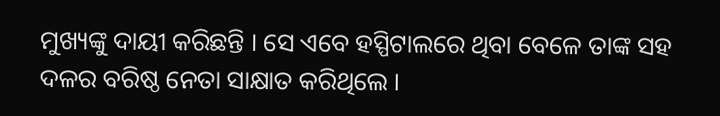ମୁଖ୍ୟଙ୍କୁ ଦାୟୀ କରିଛନ୍ତି । ସେ ଏବେ ହସ୍ପିଟାଲରେ ଥିବା ବେଳେ ତାଙ୍କ ସହ ଦଳର ବରିଷ୍ଠ ନେତା ସାକ୍ଷାତ କରିଥିଲେ ।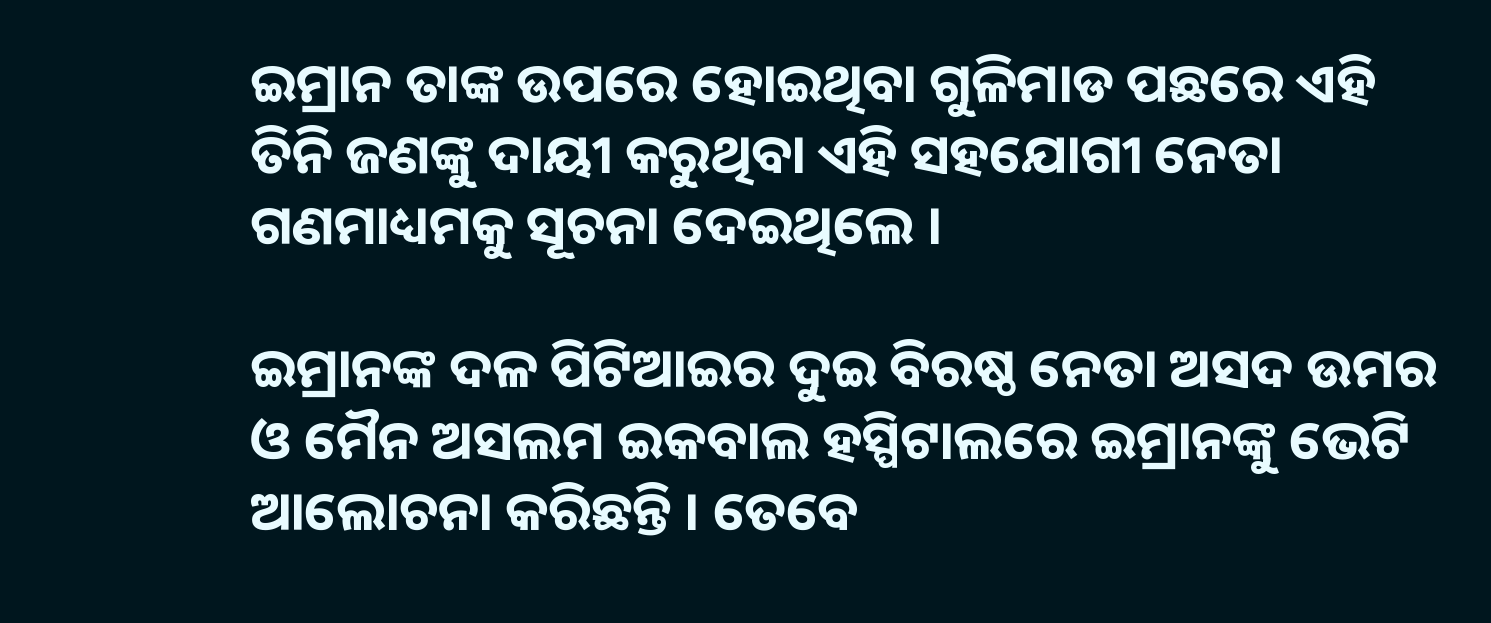ଇମ୍ରାନ ତାଙ୍କ ଉପରେ ହୋଇଥିବା ଗୁଳିମାଡ ପଛରେ ଏହି ତିନି ଜଣଙ୍କୁ ଦାୟୀ କରୁଥିବା ଏହି ସହଯୋଗୀ ନେତା ଗଣମାଧ୍ୟମକୁ ସୂଚନା ଦେଇଥିଲେ ।

ଇମ୍ରାନଙ୍କ ଦଳ ପିଟିଆଇର ଦୁଇ ବିରଷ୍ଠ ନେତା ଅସଦ ଉମର ଓ ମୈନ ଅସଲମ ଇକବାଲ ହସ୍ପିଟାଲରେ ଇମ୍ରାନଙ୍କୁ ଭେଟି ଆଲୋଚନା କରିଛନ୍ତି । ତେବେ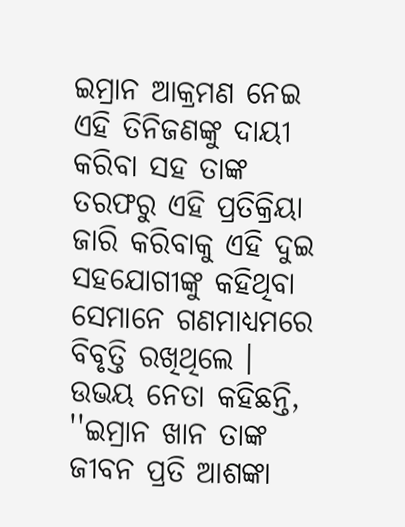ଇମ୍ରାନ ଆକ୍ରମଣ ନେଇ ଏହି ତିନିଜଣଙ୍କୁ ଦାୟୀ କରିବା ସହ ତାଙ୍କ ତରଫରୁ ଏହି ପ୍ରତିକ୍ରିୟା ଜାରି କରିବାକୁ ଏହି ଦୁଇ ସହଯୋଗୀଙ୍କୁ କହିଥିବା ସେମାନେ ଗଣମାଧ୍ୟମରେ ବିବୃତ୍ତି ରଖିଥିଲେ । ଉଭୟ ନେତା କହିଛନ୍ତି, ''ଇମ୍ରାନ ଖାନ ତାଙ୍କ ଜୀବନ ପ୍ରତି ଆଶଙ୍କା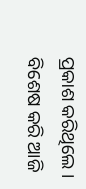ପ୍ରକାଶ କରିଥିଲେ । ବିଶେଷ କରି ଆଜି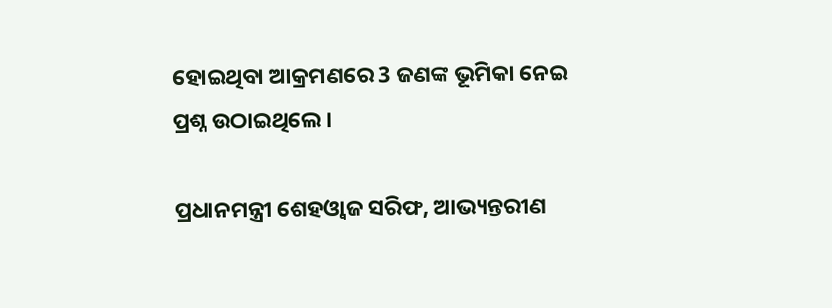ହୋଇଥିବା ଆକ୍ରମଣରେ 3 ଜଣଙ୍କ ଭୂମିକା ନେଇ ପ୍ରଶ୍ନ ଉଠାଇଥିଲେ ।

ପ୍ରଧାନମନ୍ତ୍ରୀ ଶେହଓ୍ବାଜ ସରିଫ, ଆଭ୍ୟନ୍ତରୀଣ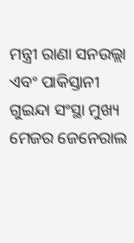ମନ୍ତ୍ରୀ ରାଣା ସନଉଲ୍ଲା ଏବଂ ପାକିସ୍ତାନୀ ଗୁଇନ୍ଦା ସଂସ୍ଥା ମୁଖ୍ୟ ମେଜର ଜେନେରାଲ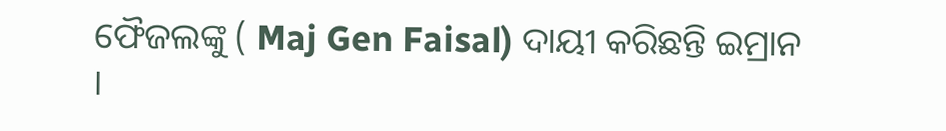ଫୈଜଲଙ୍କୁ ( Maj Gen Faisal) ଦାୟୀ କରିଛନ୍ତି ଇମ୍ରାନ ।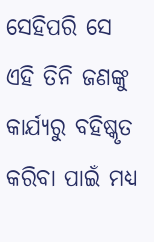ସେହିପରି ସେ ଏହି ତିନି ଜଣଙ୍କୁ କାର୍ଯ୍ୟରୁ ବହିଷ୍କୃତ କରିବା ପାଇଁ ମଧ୍ୟ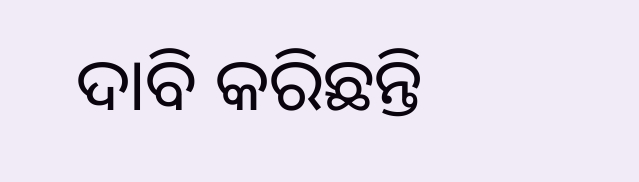ଦାବି କରିଛନ୍ତି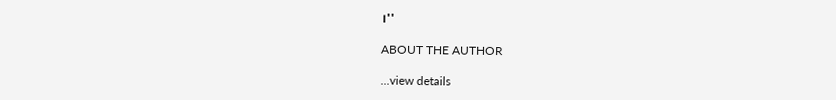।''

ABOUT THE AUTHOR

...view details